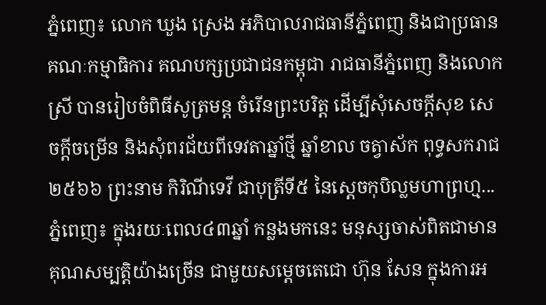ភ្នំពេញ៖ លោក ឃួង ស្រេង អភិបាលរាជធានីភ្នំពេញ និងជាប្រធានគណៈកម្មាធិការ គណបក្សប្រជាជនកម្ពុជា រាជធានីភ្នំពេញ និងលោកស្រី បានរៀបចំពិធីសូត្រមន្ដ ចំរើនព្រះបរិត្ត ដើម្បីសុំសេចក្ដីសុខ សេចក្ដីចម្រើន និងសុំពរជ័យពីទេវតាឆ្នាំថ្មី ឆ្នាំខាល ចត្វាស័ក ពុទ្ធសករាជ ២៥៦៦ ព្រះនាម កិរិណីទេវី ជាបុត្រីទី៥ នៃស្ដេចកុបិល្លមហាព្រហ្ម...
ភ្នំពេញ៖ ក្នុងរយៈពេល៤៣ឆ្នាំ កន្លងមកនេះ មនុស្សចាស់ពិតជាមានគុណសម្បត្តិយ៉ាងច្រើន ជាមួយសម្ដេចតេជោ ហ៊ុន សែន ក្នុងការអ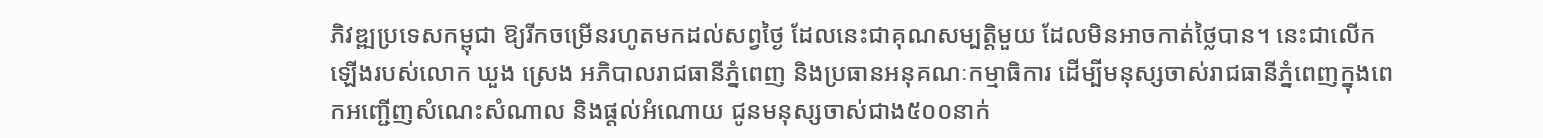ភិវឌ្ឍប្រទេសកម្ពុជា ឱ្យរីកចម្រើនរហូតមកដល់សព្វថ្ងៃ ដែលនេះជាគុណសម្បត្តិមួយ ដែលមិនអាចកាត់ថ្លៃបាន។ នេះជាលើកឡើងរបស់លោក ឃួង ស្រេង អភិបាលរាជធានីភ្នំពេញ និងប្រធានអនុគណៈកម្មាធិការ ដើម្បីមនុស្សចាស់រាជធានីភ្នំពេញក្នុងពេកអញ្ជើញសំណេះសំណាល និងផ្តល់អំណោយ ជូនមនុស្សចាស់ជាង៥០០នាក់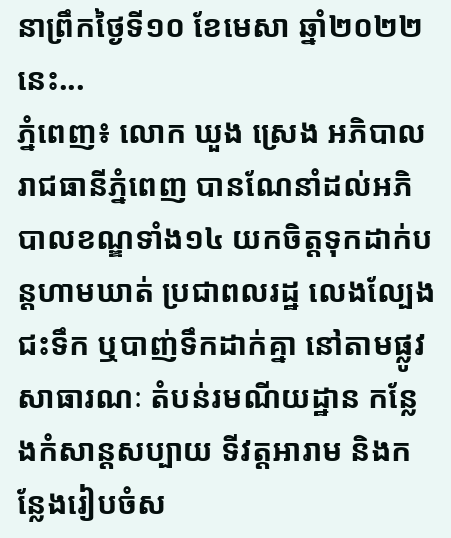នាព្រឹកថ្ងៃទី១០ ខែមេសា ឆ្នាំ២០២២នេះ...
ភ្នំពេញ៖ លោក ឃួង ស្រេង អភិបាលរាជធានីភ្នំពេញ បានណែនាំដល់អភិបាលខណ្ឌទាំង១៤ យកចិត្តទុកដាក់បន្តហាមឃាត់ ប្រជាពលរដ្ឋ លេងល្បែងជះទឹក ឬបាញ់ទឹកដាក់គ្នា នៅតាមផ្លូវសាធារណៈ តំបន់រមណីយដ្ឋាន កន្លែងកំសាន្តសប្បាយ ទីវត្តអារាម និងកន្លែងរៀបចំស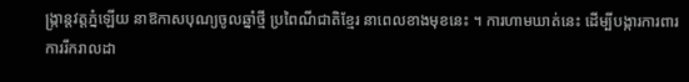ង្ក្រាន្តវត្តភ្នំឡើយ នាឱកាសបុណ្យចូលឆ្នាំថ្មី ប្រពៃណីជាតិខ្មែរ នាពេលខាងមុខនេះ ។ ការហាមឃាត់នេះ ដើម្បីបង្ការការពារ ការរីករាលដា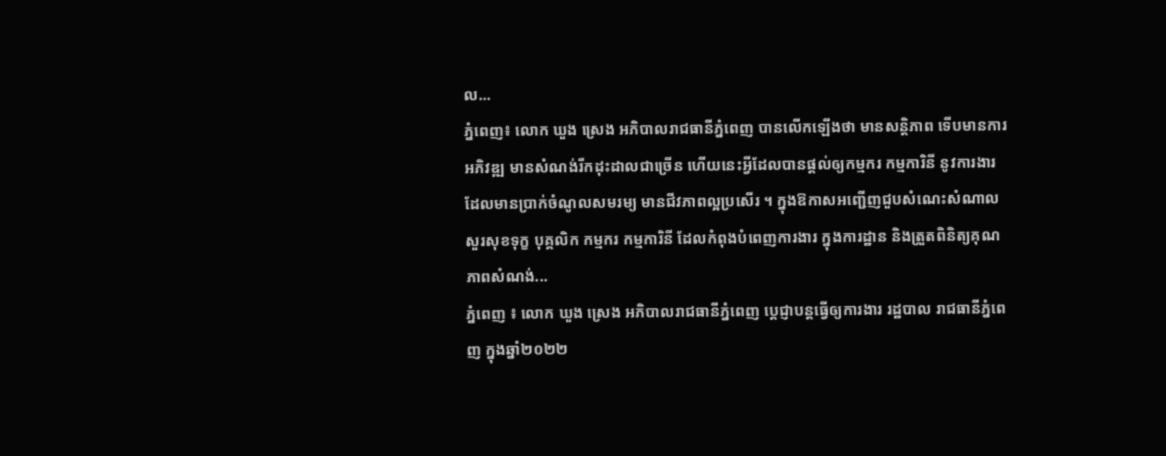ល...
ភ្នំពេញ៖ លោក ឃួង ស្រេង អភិបាលរាជធានីភ្នំពេញ បានលើកឡើងថា មានសន្តិភាព ទើបមានការអភិវឌ្ឍ មានសំណង់រីកដុះដាលជាច្រើន ហើយនេះអ្វីដែលបានផ្តល់ឲ្យកម្មករ កម្មការិនី នូវការងារដែលមានប្រាក់ចំណូលសមរម្យ មានជីវភាពល្អប្រសើរ ។ ក្នុងឱកាសអញ្ជើញជួបសំណេះសំណាល សួរសុខទុក្ខ បុគ្គលិក កម្មករ កម្មការិនី ដែលកំពុងបំពេញការងារ ក្នុងការដ្ឋាន និងត្រួតពិនិត្យគុណភាពសំណង់...
ភ្នំពេញ ៖ លោក ឃួង ស្រេង អភិបាលរាជធានីភ្នំពេញ ប្ដេជ្ញាបន្តធ្វើឲ្យការងារ រដ្ឋបាល រាជធានីភ្នំពេញ ក្នុងឆ្នាំ២០២២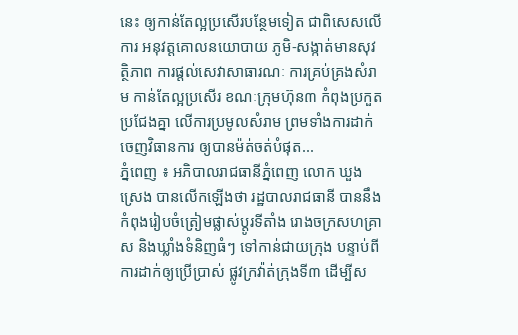នេះ ឲ្យកាន់តែល្អប្រសើរបន្ថែមទៀត ជាពិសេសលើការ អនុវត្តគោលនយោបាយ ភូមិ-សង្កាត់មានសុវត្ថិភាព ការផ្ដល់សេវាសាធារណៈ ការគ្រប់គ្រងសំរាម កាន់តែល្អប្រសើរ ខណៈក្រុមហ៊ុន៣ កំពុងប្រកួតប្រជែងគ្នា លើការប្រមូលសំរាម ព្រមទាំងការដាក់ចេញវិធានការ ឲ្យបានម៉ត់ចត់បំផុត...
ភ្នំពេញ ៖ អភិបាលរាជធានីភ្នំពេញ លោក ឃួង ស្រេង បានលើកឡើងថា រដ្ឋបាលរាជធានី បាននឹងកំពុងរៀបចំត្រៀមផ្លាស់ប្តូរទីតាំង រោងចក្រសហគ្រាស និងឃ្លាំងទំនិញធំៗ ទៅកាន់ជាយក្រុង បន្ទាប់ពីការដាក់ឲ្យប្រើប្រាស់ ផ្លូវក្រវ៉ាត់ក្រុងទី៣ ដើម្បីស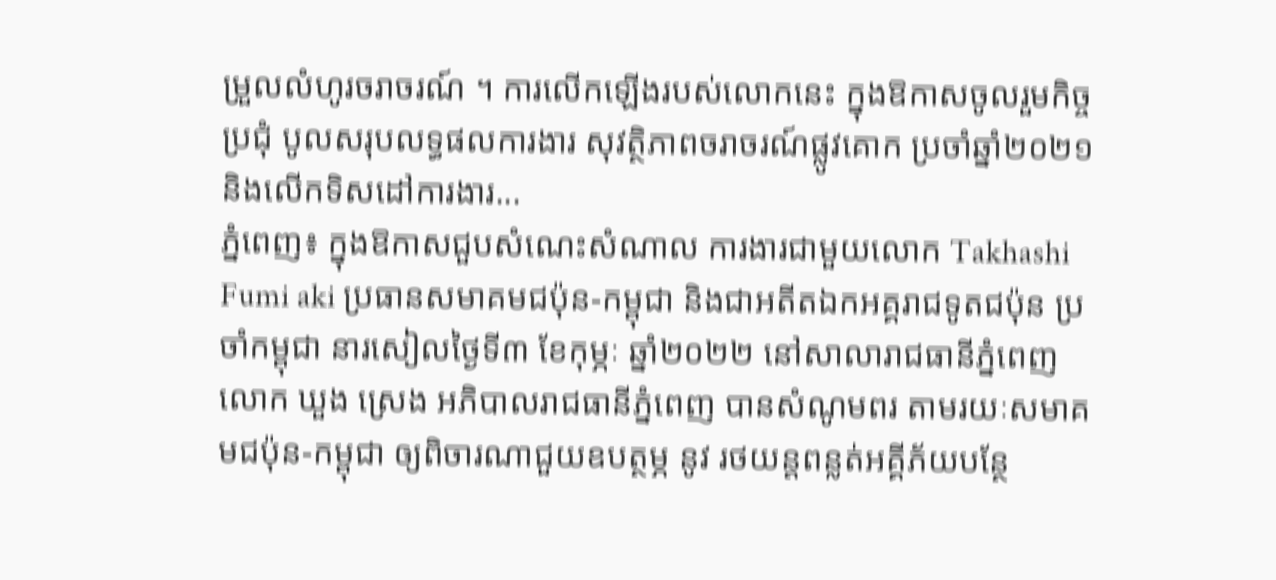ម្រួលលំហូរចរាចរណ៍ ។ ការលើកឡើងរបស់លោកនេះ ក្នុងឱកាសចូលរួមកិច្ចប្រជុំ បូលសរុបលទ្ធផលការងារ សុវត្ថិភាពចរាចរណ៍ផ្លូវគោក ប្រចាំឆ្នាំ២០២១ និងលើកទិសដៅការងារ...
ភ្នំពេញ៖ ក្នុងឱកាសជួបសំណេះសំណាល ការងារជាមួយលោក Takhashi Fumi aki ប្រធានសមាគមជប៉ុន-កម្ពុជា និងជាអតីតឯកអគ្គរាជទូតជប៉ុន ប្រចាំកម្ពុជា នារសៀលថ្ងៃទី៣ ខែកុម្ភៈ ឆ្នាំ២០២២ នៅសាលារាជធានីភ្នំពេញ លោក ឃួង ស្រេង អភិបាលរាជធានីភ្នំពេញ បានសំណូមពរ តាមរយៈសមាគមជប៉ុន-កម្ពុជា ឲ្យពិចារណាជួយឧបត្ថម្ភ នូវ រថយន្តពន្លត់អគ្គីភ័យបន្ថែ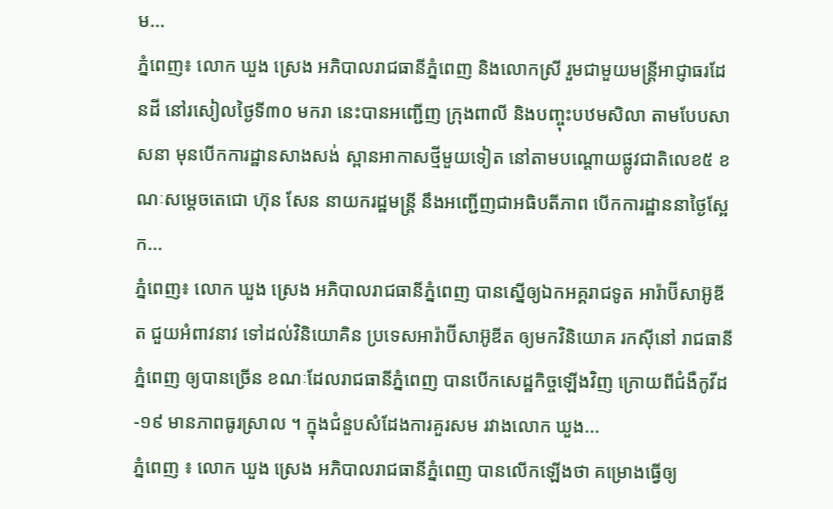ម...
ភ្នំពេញ៖ លោក ឃួង ស្រេង អភិបាលរាជធានីភ្នំពេញ និងលោកស្រី រួមជាមួយមន្ត្រីអាជ្ញាធរដែនដី នៅរសៀលថ្ងៃទី៣០ មករា នេះបានអញ្ជើញ ក្រុងពាលី និងបញ្ចុះបឋមសិលា តាមបែបសាសនា មុនបើកការដ្ឋានសាងសង់ ស្ពានអាកាសថ្មីមួយទៀត នៅតាមបណ្ដោយផ្លូវជាតិលេខ៥ ខណៈសម្តេចតេជោ ហ៊ុន សែន នាយករដ្ឋមន្រ្តី នឹងអញ្ជើញជាអធិបតីភាព បើកការដ្ឋាននាថ្ងៃស្អែក...
ភ្នំពេញ៖ លោក ឃួង ស្រេង អភិបាលរាជធានីភ្នំពេញ បានស្នើឲ្យឯកអគ្គរាជទូត អារ៉ាប៊ីសាអ៊ូឌីត ជួយអំពាវនាវ ទៅដល់វិនិយោគិន ប្រទេសអារ៉ាប៊ីសាអ៊ូឌីត ឲ្យមកវិនិយោគ រកស៊ីនៅ រាជធានីភ្នំពេញ ឲ្យបានច្រើន ខណៈដែលរាជធានីភ្នំពេញ បានបើកសេដ្ឋកិច្ចឡើងវិញ ក្រោយពីជំងឺកូវីដ-១៩ មានភាពធូរស្រាល ។ ក្នុងជំនួបសំដែងការគួរសម រវាងលោក ឃួង...
ភ្នំពេញ ៖ លោក ឃួង ស្រេង អភិបាលរាជធានីភ្នំពេញ បានលើកឡើងថា គម្រោងធ្វើឲ្យ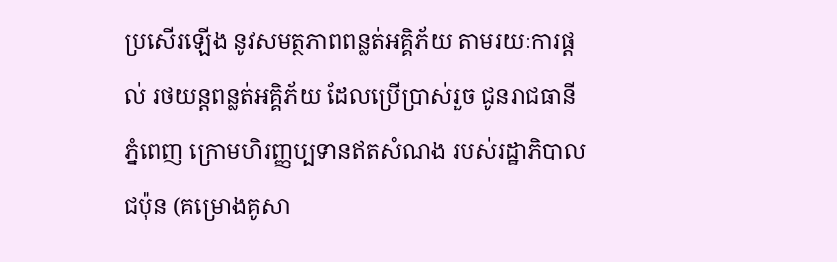ប្រសើរឡើង នូវសមត្ថភាពពន្លត់អគ្គិភ័យ តាមរយៈការផ្តល់ រថយន្តពន្លត់អគ្គិភ័យ ដែលប្រើប្រាស់រួច ជូនរាជធានីភ្នំពេញ ក្រោមហិរញ្ញប្បទានឥតសំណង របស់រដ្ឋាភិបាលជប៉ុន (គម្រោងគូសា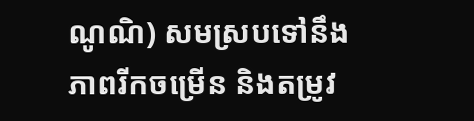ណូណិ) សមស្របទៅនឹងភាពរីកចម្រើន និងតម្រូវ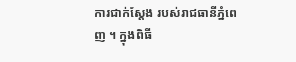ការជាក់ស្តែង របស់រាជធានីភ្នំពេញ ។ ក្នុងពិធី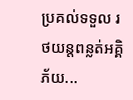ប្រគល់ទទួល រថយន្តពន្លត់អគ្គិភ័យ...